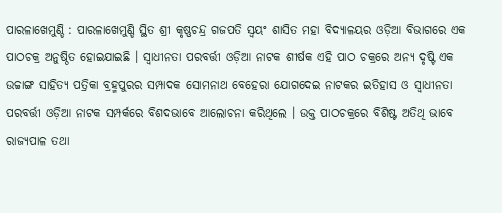ପାରଳାଖେମୁଣ୍ଡି : ପାରଳାଖେମୁଣ୍ଡି ସ୍ଥିତ ଶ୍ରୀ କୃଷ୍ଣଚନ୍ଦ୍ର ଗଜପତି ସ୍ୱୟଂ ଶାସିତ ମହା ବିଦ୍ୟାଳୟର ଓଡ଼ିଆ ବିଭାଗରେ ଏକ ପାଠଚକ୍ର ଅନୁଷ୍ଠିତ ହୋଇଯାଇଛି । ସ୍ୱାଧୀନତା ପରବର୍ତ୍ତୀ ଓଡ଼ିଆ ନାଟକ ଶୀର୍ଷକ ଏହି ପାଠ ଚକ୍ରରେ ଅନ୍ୟ ଦୃଷ୍ଟି ଏକ ଉଚ୍ଚାଙ୍ଗ ସାହିତ୍ୟ ପତ୍ରିକା ବ୍ରହ୍ମପୁରର ସମ୍ପାଦକ ସୋମନାଥ ବେହେରା ଯୋଗଦେଇ ନାଟକର ଇତିହାସ ଓ ସ୍ୱାଧୀନତା ପରବର୍ତ୍ତୀ ଓଡ଼ିଆ ନାଟକ ସମ୍ପର୍କରେ ବିଶଦଭାବେ ଆଲୋଚନା କରିଥିଲେ । ଉକ୍ତ ପାଠଚକ୍ରରେ ବିଶିଷ୍ଟ ଅତିଥି ଭାବେ ରାଜ୍ୟପାଳ ତଥା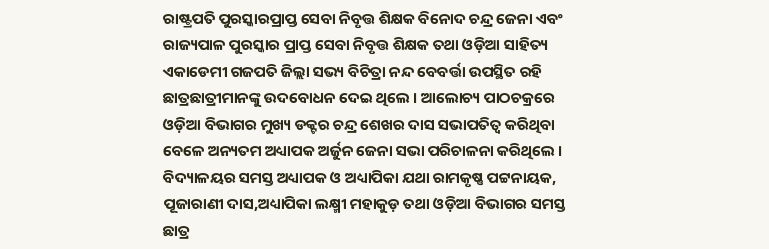ରାଷ୍ଟ୍ରପତି ପୁରସ୍କାରପ୍ରାପ୍ତ ସେବା ନିବୃତ୍ତ ଶିକ୍ଷକ ବିନୋଦ ଚନ୍ଦ୍ର ଜେନା ଏବଂ ରାଜ୍ୟପାଳ ପୁରସ୍କାର ପ୍ରାପ୍ତ ସେବା ନିବୃତ୍ତ ଶିକ୍ଷକ ତଥା ଓଡ଼ିଆ ସାହିତ୍ୟ ଏକାଡେମୀ ଗଜପତି ଜିଲ୍ଲା ସଭ୍ୟ ବିଚିତ୍ରା ନନ୍ଦ ବେବର୍ତ୍ତା ଉପସ୍ଥିତ ରହି ଛାତ୍ରଛାତ୍ରୀମାନଙ୍କୁ ଉଦବୋଧନ ଦେଇ ଥିଲେ । ଆଲୋଚ୍ୟ ପାଠଚକ୍ରରେ ଓଡ଼ିଆ ବିଭାଗର ମୁଖ୍ୟ ଡକ୍ଟର ଚନ୍ଦ୍ର ଶେଖର ଦାସ ସଭାପତିତ୍ୱ କରିଥିବା ବେଳେ ଅନ୍ୟତମ ଅଧ୍ୟାପକ ଅର୍ଜୁନ ଜେନା ସଭା ପରିଚାଳନା କରିଥିଲେ । ବିଦ୍ୟାଳୟର ସମସ୍ତ ଅଧ୍ୟାପକ ଓ ଅଧ୍ୟାପିକା ଯଥା ରାମକୃଷ୍ଣ ପଟ୍ଟନାୟକ, ପୂଜାରାଣୀ ଦାସ,ଅଧ୍ୟାପିକା ଲକ୍ଷ୍ମୀ ମହାକୁଡ଼ ତଥା ଓଡ଼ିଆ ବିଭାଗର ସମସ୍ତ ଛାତ୍ର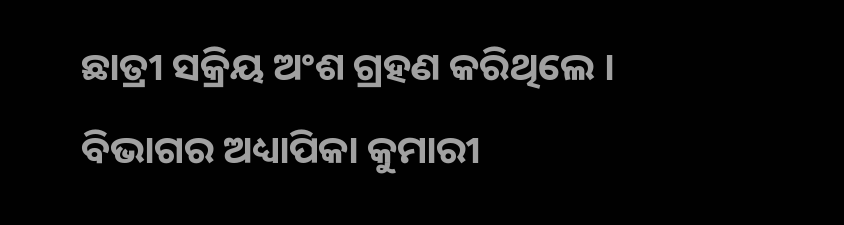ଛାତ୍ରୀ ସକ୍ରିୟ ଅଂଶ ଗ୍ରହଣ କରିଥିଲେ । ବିଭାଗର ଅଧ୍ୟାପିକା କୁମାରୀ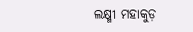ଲକ୍ଷ୍ମୀ ମହାକୁଡ଼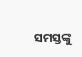ସମସ୍ତଙ୍କୁ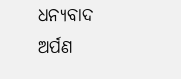ଧନ୍ୟବାଦ ଅର୍ପଣ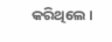କରିଥିଲେ ।